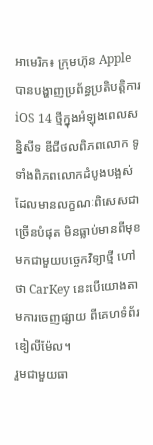អាមេរិក៖ ក្រុមហ៊ុន Apple បានបង្ហាញប្រព័ន្ធប្រតិបត្តិការ iOS 14 ថ្មីក្នុងអំឡុងពេលសន្និសីទ ឌីជីថលពិភពលោក ទូទាំងពិភពលោកដំបូងបង្អស់ ដែលមានលក្ខណៈពិសេសជាច្រើនបំផុត មិនធ្លាប់មានពីមុខ មកជាមួយបច្ចេកវិទ្យាថ្មី ហៅថា CarKey នេះបើយោងតាមការចេញផ្សាយ ពីគេហទំព័រឌៀលីម៉ែល។
រួមជាមួយធា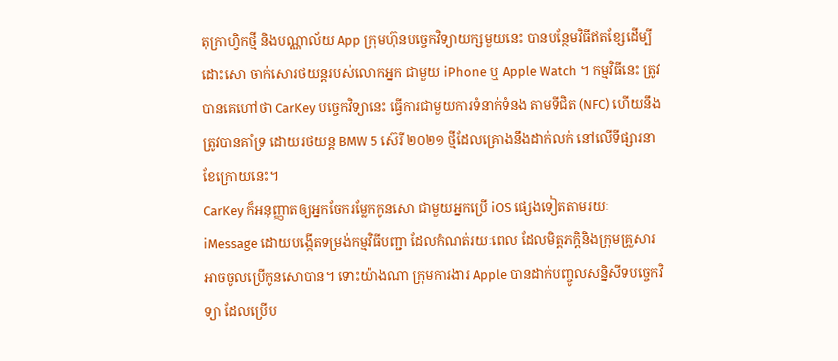តុក្រាហ្វិកថ្មី និងបណ្ណាល័យ App ក្រុមហ៊ុនបច្ចេកវិទ្យាយក្សមួយនេះ បានបន្ថែមវិធីឥតខ្សែដើម្បីដោះសោ ចាក់សោរថយន្តរបស់លោកអ្នក ជាមួយ iPhone ឬ Apple Watch ។ កម្មវិធីនេះ ត្រូវបានគេហៅថា CarKey បច្ចេកវិទ្យានេះ ធ្វើការជាមួយការទំនាក់ទំនង តាមទីជិត (NFC) ហើយនឹងត្រូវបានគាំទ្រ ដោយរថយន្ត BMW 5 ស៊េរី ២០២១ ថ្មីដែលគ្រោងនឹងដាក់លក់ នៅលើទីផ្សារនាខែក្រោយនេះ។
CarKey ក៏អនុញ្ញាតឲ្យអ្នកចែករម្លែកកូនសោ ជាមួយអ្នកប្រើ iOS ផ្សេងទៀតតាមរយៈ iMessage ដោយបង្កើតទម្រង់កម្មវិធីបញ្ជា ដែលកំណត់រយៈពេល ដែលមិត្តភក្តិនិងក្រុមគ្រួសារ អាចចូលប្រើកូនសោបាន។ ទោះយ៉ាងណា ក្រុមការងារ Apple បានដាក់បញ្ចូលសន្និសីទបច្ចេកវិទ្យា ដែលប្រើប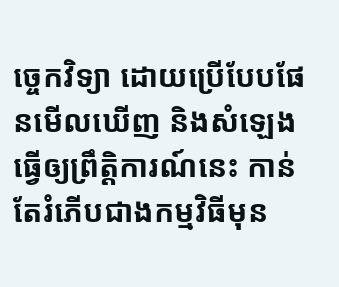ច្ចេកវិទ្យា ដោយប្រើបែបផែនមើលឃើញ និងសំឡេងធ្វើឲ្យព្រឹត្តិការណ៍នេះ កាន់តែរំភើបជាងកម្មវិធីមុន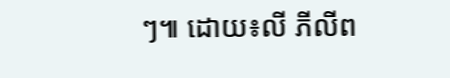ៗ៕ ដោយ៖លី ភីលីព